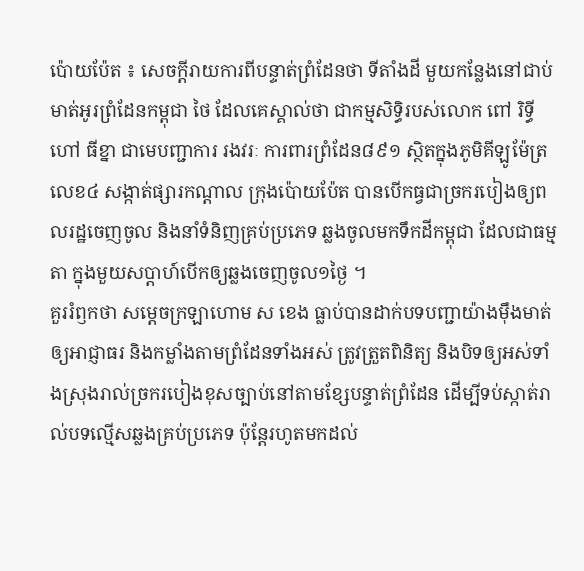ប៉ោយប៉ែត ៖ សេចក្ដីរាយការពីបន្ទាត់ព្រំដែនថា ទីតាំងដី មួយកន្លែងនៅជាប់មាត់អូរព្រំដែនកម្ពុជា ថៃ ដែលគេស្គាល់ថា ជាកម្មសិទ្ធិរបស់លោក ពៅ រិទ្ធី ហៅ ធីខ្នា ជាមេបញ្ជាការ រងវរៈ ការពារព្រំដែន៨៩១ ស្ថិតក្នុងភូមិគីឡូម៉ែត្រ លេខ៤ សង្កាត់ផ្សារកណ្ដាល ក្រុងប៉ោយប៉ែត បានបើកធ្វជាច្រករបៀងឲ្យពលរដ្ឋចេញចូល និងនាំទំនិញគ្រប់ប្រភេទ ឆ្លងចូលមកទឹកដីកម្ពុជា ដែលជាធម្មតា ក្នុងមួយសប្ដាហ៍បើកឲ្យឆ្លងចេញចូល១ថ្ងៃ ។
គួររំឭកថា សម្តេចក្រឡាហោម ស ខេង ធ្លាប់បានដាក់បទបញ្ជាយ៉ាងម៉ឹងមាត់ឲ្យអាជ្ញាធរ និងកម្លាំងតាមព្រំដែនទាំងអស់ ត្រូវត្រួតពិនិត្យ និងបិទឲ្យអស់ទាំងស្រុងរាល់ច្រករបៀងខុសច្បាប់នៅតាមខ្សែបន្ទាត់ព្រំដែន ដើម្បីទប់ស្កាត់រាល់បទល្មើសឆ្លងគ្រប់ប្រភេទ ប៉ុន្តែរហូតមកដល់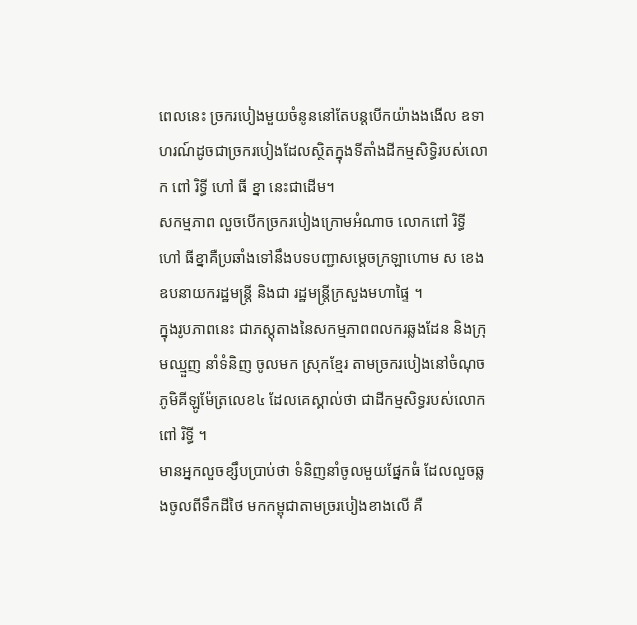ពេលនេះ ច្រករបៀងមួយចំនូននៅតែបន្តបើកយ៉ាងងងើល ឧទាហរណ៍ដូចជាច្រករបៀងដែលស្ថិតក្នុងទីតាំងដីកម្មសិទ្ធិរបស់លោក ពៅ រិទ្ធី ហៅ ធី ខ្នា នេះជាដើម។
សកម្មភាព លួចបើកច្រករបៀងក្រោមអំណាច លោកពៅ រិទ្ធី ហៅ ធីខ្នាគឺប្រឆាំងទៅនឹងបទបញ្ជាសម្ដេចក្រឡាហោម ស ខេង ឧបនាយករដ្ឋមន្ត្រី និងជា រដ្ឋមន្ត្រីក្រសួងមហាផ្ទៃ ។
ក្នុងរូបភាពនេះ ជាភស្ដុតាងនៃសកម្មភាពពលករឆ្លងដែន និងក្រុមឈ្មួញ នាំទំនិញ ចូលមក ស្រុកខ្មែរ តាមច្រករបៀងនៅចំណុចភូមិគីឡូម៉ែត្រលេខ៤ ដែលគេស្គាល់ថា ជាដីកម្មសិទ្ធរបស់លោកពៅ រិទ្ធី ។
មានអ្នកលួចខ្សឹបប្រាប់ថា ទំនិញនាំចូលមួយផ្នែកធំ ដែលលួចឆ្លងចូលពីទឹកដីថៃ មកកម្ពុជាតាមច្ររបៀងខាងលើ គឺ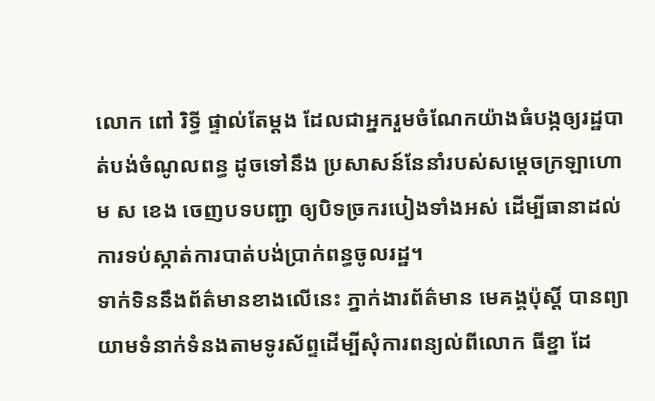លោក ពៅ រិទ្ធី ផ្ទាល់តែម្ដង ដែលជាអ្នករួមចំណែកយ៉ាងធំបង្កឲ្យរដ្ឋបាត់បង់ចំណូលពន្ធ ដូចទៅនឹង ប្រសាសន៍នែនាំរបស់សម្ដេចក្រឡាហោម ស ខេង ចេញបទបញ្ជា ឲ្យបិទច្រករបៀងទាំងអស់ ដើម្បីធានាដល់ការទប់ស្កាត់ការបាត់បង់ប្រាក់ពន្ធចូលរដ្ឋ។
ទាក់ទិននឹងព័ត៌មានខាងលើនេះ ភ្នាក់ងារព័ត៌មាន មេគង្គប៉ុស្តិ៍ បានព្យាយាមទំនាក់ទំនងតាមទូរស័ព្ទដើម្បីសុំការពន្យល់ពីលោក ធីខ្នា ដែ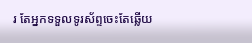រ តែអ្នកទទួលទូរស័ព្ទចេះតែឆ្លើយ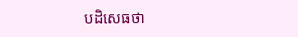បដិសេធថា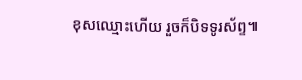ខុសឈ្មោះហើយ រួចក៏បិទទូរស័ព្ទ៕